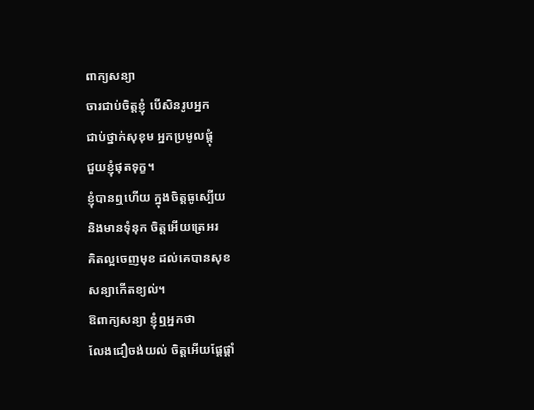ពាក្យសន្យា
ចារជាប់ចិត្តខ្ញុំ បើសិនរូបអ្នក
ជាប់ថ្នាក់សុខុម អ្នកប្រមូលផ្តុំ
ជួយខ្ញុំផុតទុក្ខ។
ខ្ញុំបានឮហើយ ក្នុងចិត្តធូស្បើយ
និងមានទុំនុក ចិត្តអើយត្រេអរ
គិតល្អចេញមុខ ដល់គេបានសុខ
សន្យាកើតខ្យល់។
ឱពាក្យសន្យា ខ្ញុំឮអ្នកថា
លែងជឿចង់យល់ ចិត្តអើយផ្តែផ្តាំ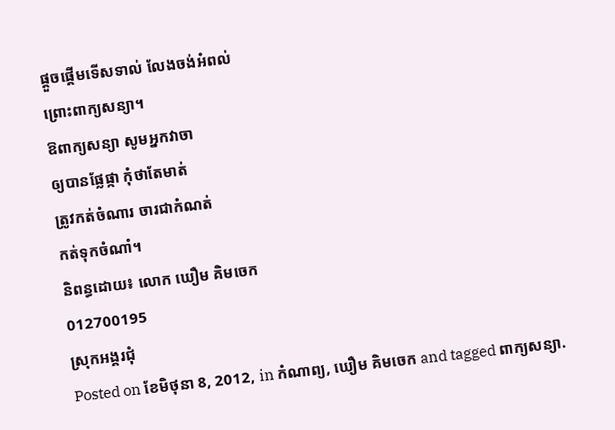ផ្តួចផ្តើមទើសទាល់ លែងចង់អំពល់
ព្រោះពាក្យសន្យា។
ឱពាក្យសន្យា សូមអ្នកវាចា
ឲ្យបានផ្លែផ្កា កុំថាតែមាត់
ត្រូវកត់ចំណារ ចារជាកំណត់
កត់ទុកចំណាំ។
និពន្ធដោយ៖ លោក ឃឿម គិមចេក
012700195
ស្រុកអង្គរជុំ
Posted on ខែមិថុនា 8, 2012, in កំណាព្យ, ឃឿម គិមចេក and tagged ពាក្យសន្យា.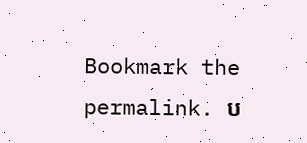Bookmark the permalink. ប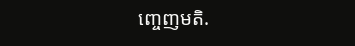ញ្ចេញមតិ.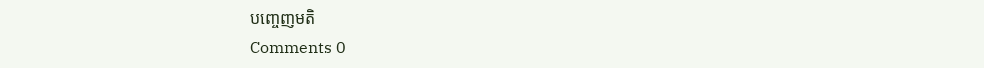បញ្ចេញមតិ
Comments 0